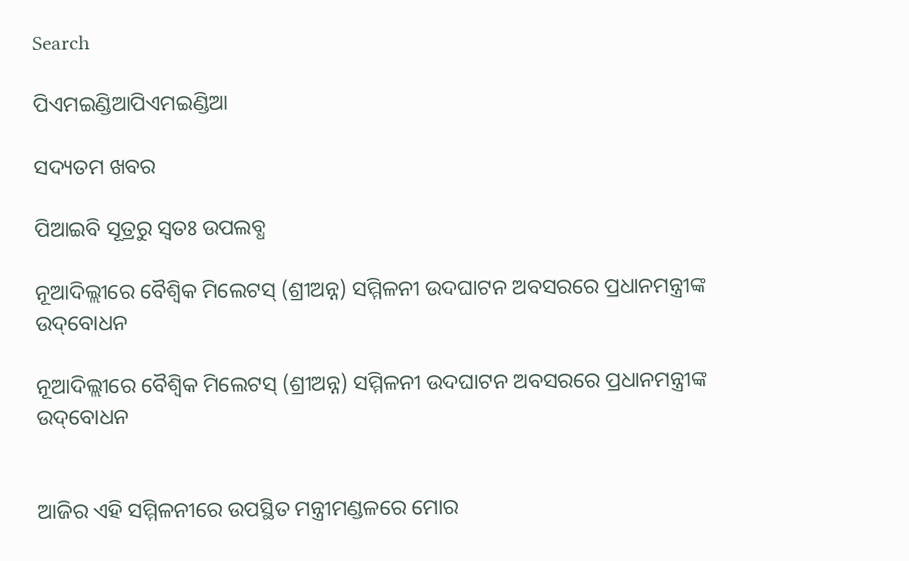Search

ପିଏମଇଣ୍ଡିଆପିଏମଇଣ୍ଡିଆ

ସଦ୍ୟତମ ଖବର

ପିଆଇବି ସୂତ୍ରରୁ ସ୍ବତଃ ଉପଲବ୍ଧ

ନୂଆଦିଲ୍ଲୀରେ ବୈଶ୍ୱିକ ମିଲେଟସ୍ (ଶ୍ରୀଅନ୍ନ) ସମ୍ମିଳନୀ ଉଦଘାଟନ ଅବସରରେ ପ୍ରଧାନମନ୍ତ୍ରୀଙ୍କ ଉଦ୍‌ବୋଧନ

ନୂଆଦିଲ୍ଲୀରେ ବୈଶ୍ୱିକ ମିଲେଟସ୍ (ଶ୍ରୀଅନ୍ନ) ସମ୍ମିଳନୀ ଉଦଘାଟନ ଅବସରରେ ପ୍ରଧାନମନ୍ତ୍ରୀଙ୍କ ଉଦ୍‌ବୋଧନ


ଆଜିର ଏହି ସମ୍ମିଳନୀରେ ଉପସ୍ଥିତ ମନ୍ତ୍ରୀମଣ୍ଡଳରେ ମୋର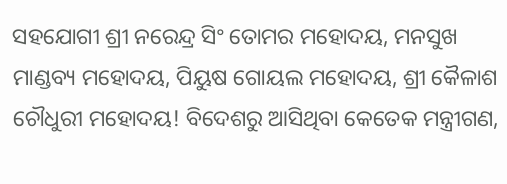ସହଯୋଗୀ ଶ୍ରୀ ନରେନ୍ଦ୍ର ସିଂ ତୋମର ମହୋଦୟ, ମନସୁଖ ମାଣ୍ଡବ୍ୟ ମହୋଦୟ, ପିୟୁଷ ଗୋୟଲ ମହୋଦୟ, ଶ୍ରୀ କୈଳାଶ ଚୌଧୁରୀ ମହୋଦୟ! ବିଦେଶରୁ ଆସିଥିବା କେତେକ ମନ୍ତ୍ରୀଗଣ,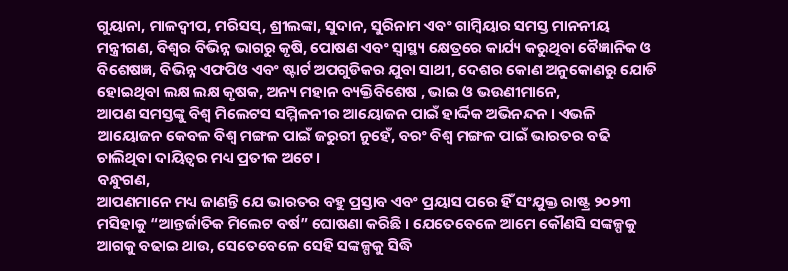ଗୁୟାନା, ମାଳଦ୍ୱୀପ, ମରିସସ୍‌, ଶ୍ରୀଲଙ୍କା, ସୁଦାନ, ସୁରିନାମ ଏବଂ ଗାମ୍ବିୟାର ସମସ୍ତ ମାନନୀୟ ମନ୍ତ୍ରୀଗଣ, ବିଶ୍ୱର ବିଭିନ୍ନ ଭାଗରୁ କୃଷି, ପୋଷଣ ଏବଂ ସ୍ୱାସ୍ଥ୍ୟ କ୍ଷେତ୍ରରେ କାର୍ଯ୍ୟ କରୁଥିବା ବୈଜ୍ଞାନିକ ଓ ବିଶେଷଜ୍ଞ, ବିଭିନ୍ନ ଏଫପିଓ ଏବଂ ଷ୍ଟାର୍ଟ ଅପଗୁଡିକର ଯୁବା ସାଥୀ, ଦେଶର କୋଣ ଅନୁକୋଣରୁ ଯୋଡି ହୋଇଥିବା ଲକ୍ଷ ଲକ୍ଷ କୃଷକ, ଅନ୍ୟ ମହାନ ବ୍ୟକ୍ତିବିଶେଷ , ଭାଇ ଓ ଭଉଣୀମାନେ,
ଆପଣ ସମସ୍ତଙ୍କୁ ବିଶ୍ୱ ମିଲେଟସ ସମ୍ମିଳନୀର ଆୟୋଜନ ପାଇଁ ହାର୍ଦ୍ଦିକ ଅଭିନନ୍ଦନ । ଏଭଳି ଆୟୋଜନ କେବଳ ବିଶ୍ୱ ମଙ୍ଗଳ ପାଇଁ ଜରୁରୀ ନୁହେଁ, ବରଂ ବିଶ୍ୱ ମଙ୍ଗଳ ପାଇଁ ଭାରତର ବଢି ଚାଲିଥିବା ଦାୟିତ୍ୱର ମଧ୍ୟ ପ୍ରତୀକ ଅଟେ ।
ବନ୍ଧୁଗଣ,
ଆପଣମାନେ ମଧ୍ୟ ଜାଣନ୍ତି ଯେ ଭାରତର ବହୁ ପ୍ରସ୍ତାବ ଏବଂ ପ୍ରୟାସ ପରେ ହିଁ ସଂଯୁକ୍ତ ରାଷ୍ଟ୍ର ୨୦୨୩ ମସିହାକୁ “ଆନ୍ତର୍ଜାତିକ ମିଲେଟ ବର୍ଷ” ଘୋଷଣା କରିଛି । ଯେତେବେଳେ ଆମେ କୌଣସି ସଙ୍କଳ୍ପକୁ ଆଗକୁ ବଢାଇ ଥାଉ, ସେତେବେଳେ ସେହି ସଙ୍କଳ୍ପକୁ ସିଦ୍ଧି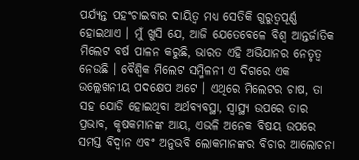ପର୍ଯ୍ୟନ୍ତ ପହଂଚାଇବାର ଦାୟିତ୍ୱ ମଧ୍ୟ ସେତିକି ଗୁରୁତ୍ୱପୂର୍ଣ୍ଣ ହୋଇଥାଏ । ମୁଁ ଖୁସି ଯେ, ଆଜି ଯେତେବେଳେ ବିଶ୍ୱ ଆନ୍ତର୍ଜାତିକ ମିଲେଟ ବର୍ଷ ପାଳନ କରୁଛି, ଭାରତ ଏହି ଅଭିଯାନର ନେତୃତ୍ୱ ନେଉଛି । ବୈଶ୍ୱିକ ମିଲେଟ ସମ୍ମିଳନୀ ଏ ଦିଗରେ ଏକ ଉଲ୍ଲେଖନୀୟ ପଦକ୍ଷେପ ଅଟେ । ଏଥିରେ ମିଲେଟର ଚାଷ, ତା ସହ ଯୋଡି ହୋଇଥିବା ଅର୍ଥବ୍ୟବସ୍ଥା, ସ୍ୱାସ୍ଥ୍ୟ ଉପରେ ତାର ପ୍ରଭାବ, କୃଷକମାନଙ୍କ ଆୟ, ଏଭଳି ଅନେକ ବିଷୟ ଉପରେ ସମସ୍ତ ବିଦ୍ୱାନ ଏବଂ ଅନୁଭବି ଲୋକମାନଙ୍କର ବିଚାର ଆଲୋଚନା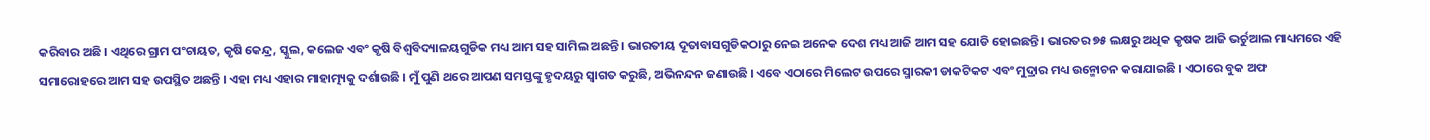କରିବାର ଅଛି । ଏଥିରେ ଗ୍ରାମ ପଂଚାୟତ, କୃଷି କେନ୍ଦ୍ର, ସ୍କୁଲ, କଲେଜ ଏବଂ କୃଷି ବିଶ୍ୱବିଦ୍ୟାଳୟଗୁଡିକ ମଧ୍ୟ ଆମ ସହ ସାମିଲ ଅଛନ୍ତି । ଭାରତୀୟ ଦୂତାବାସଗୁଡିକଠାରୁ ନେଇ ଅନେକ ଦେଶ ମଧ୍ୟ ଆଜି ଆମ ସହ ଯୋଡି ହୋଇଛନ୍ତି । ଭାରତର ୭୫ ଲକ୍ଷରୁ ଅଧିକ କୃଷକ ଆଜି ଭର୍ଚୁଆଲ ମାଧ୍ୟମରେ ଏହି ସମାରୋହରେ ଆମ ସହ ଉପସ୍ଥିତ ଅଛନ୍ତି । ଏହା ମଧ୍ୟ ଏହାର ମାହାତ୍ମ୍ୟକୁ ଦର୍ଶାଉଛି । ମୁଁ ପୁଣି ଥରେ ଆପଣ ସମସ୍ତଙ୍କୁ ହୃଦୟରୁ ସ୍ୱାଗତ କରୁଛି, ଅଭିନନ୍ଦନ ଜଣାଉଛି । ଏବେ ଏଠାରେ ମିଲେଟ ଉପରେ ସ୍ମାରକୀ ଡାକଟିକଟ ଏବଂ ମୁଦ୍ରାର ମଧ୍ୟ ଉନ୍ମୋଚନ କରାଯାଇଛି । ଏଠାରେ ବୁକ ଅଫ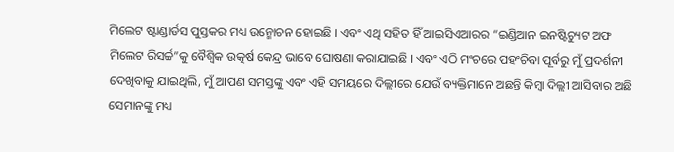ମିଲେଟ ଷ୍ଟାଣ୍ଡାର୍ଡସ ପୁସ୍ତକର ମଧ୍ୟ ଉନ୍ମୋଚନ ହୋଇଛି । ଏବଂ ଏଥି ସହିତ ହିଁ ଆଇସିଏଆରର “ଇଣ୍ଡିଆନ ଇନଷ୍ଟିଚ୍ୟୁଟ ଅଫ ମିଲେଟ ରିସର୍ଚ୍ଚ”କୁ ବୈଶ୍ୱିକ ଉତ୍କର୍ଷ କେନ୍ଦ୍ର ଭାବେ ଘୋଷଣା କରାଯାଇଛି । ଏବଂ ଏଠି ମଂଚରେ ପହଂଚିବା ପୂର୍ବରୁ ମୁଁ ପ୍ରଦର୍ଶନୀ ଦେଖିବାକୁ ଯାଇଥିଲି, ମୁଁ ଆପଣ ସମସ୍ତଙ୍କୁ ଏବଂ ଏହି ସମୟରେ ଦିଲ୍ଲୀରେ ଯେଉଁ ବ୍ୟକ୍ତିମାନେ ଅଛନ୍ତି କିମ୍ବା ଦିଲ୍ଲୀ ଆସିବାର ଅଛି ସେମାନଙ୍କୁ ମଧ୍ୟ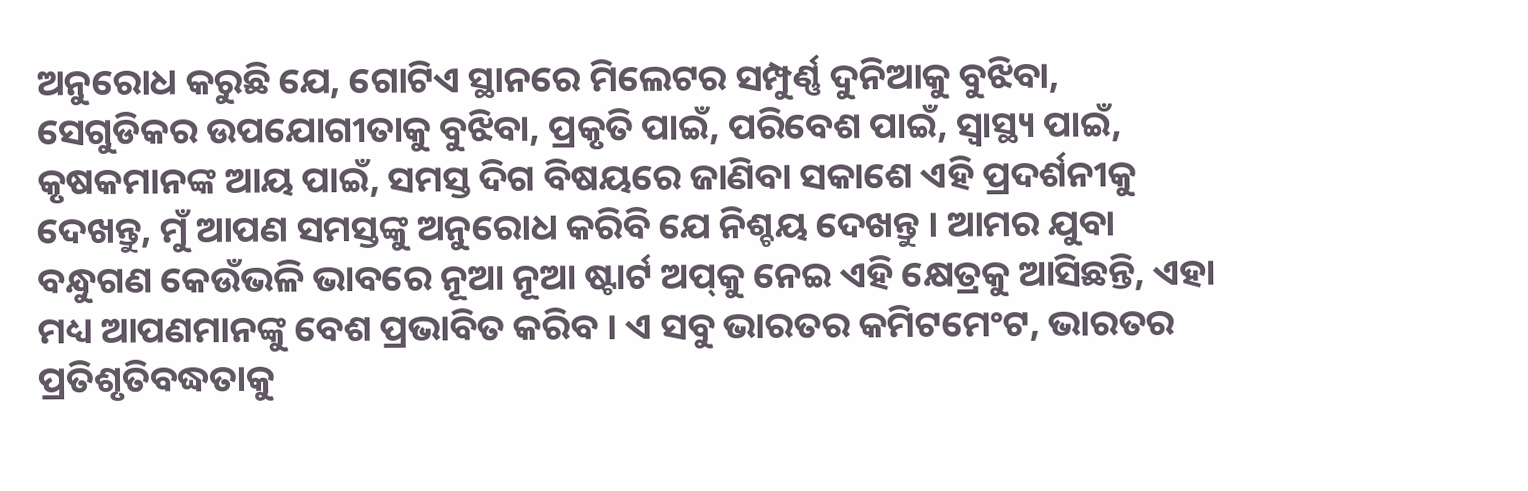ଅନୁରୋଧ କରୁଛି ଯେ, ଗୋଟିଏ ସ୍ଥାନରେ ମିଲେଟର ସମ୍ପୁର୍ଣ୍ଣ ଦୁନିଆକୁ ବୁଝିବା, ସେଗୁଡିକର ଉପଯୋଗୀତାକୁ ବୁଝିବା, ପ୍ରକୃତି ପାଇଁ, ପରିବେଶ ପାଇଁ, ସ୍ୱାସ୍ଥ୍ୟ ପାଇଁ, କୃଷକମାନଙ୍କ ଆୟ ପାଇଁ, ସମସ୍ତ ଦିଗ ବିଷୟରେ ଜାଣିବା ସକାଶେ ଏହି ପ୍ରଦର୍ଶନୀକୁ ଦେଖନ୍ତୁ, ମୁଁ ଆପଣ ସମସ୍ତଙ୍କୁ ଅନୁରୋଧ କରିବି ଯେ ନିଶ୍ଚୟ ଦେଖନ୍ତୁ । ଆମର ଯୁବା ବନ୍ଧୁଗଣ କେଉଁଭଳି ଭାବରେ ନୂଆ ନୂଆ ଷ୍ଟାର୍ଟ ଅପ୍‌କୁ ନେଇ ଏହି କ୍ଷେତ୍ରକୁ ଆସିଛନ୍ତି, ଏହା ମଧ୍ୟ ଆପଣମାନଙ୍କୁ ବେଶ ପ୍ରଭାବିତ କରିବ । ଏ ସବୁ ଭାରତର କମିଟମେଂଟ, ଭାରତର ପ୍ରତିଶୃତିବଦ୍ଧତାକୁ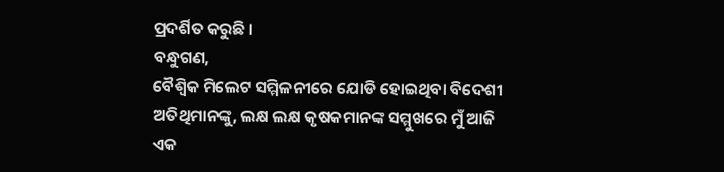ପ୍ରଦର୍ଶିତ କରୁଛି ।
ବନ୍ଧୁଗଣ,
ବୈଶ୍ୱିକ ମିଲେଟ ସମ୍ମିଳନୀରେ ଯୋଡି ହୋଇଥିବା ବିଦେଶୀ ଅତିଥିମାନଙ୍କୁ, ଲକ୍ଷ ଲକ୍ଷ କୃଷକମାନଙ୍କ ସମ୍ମୁଖରେ ମୁଁ ଆଜି ଏକ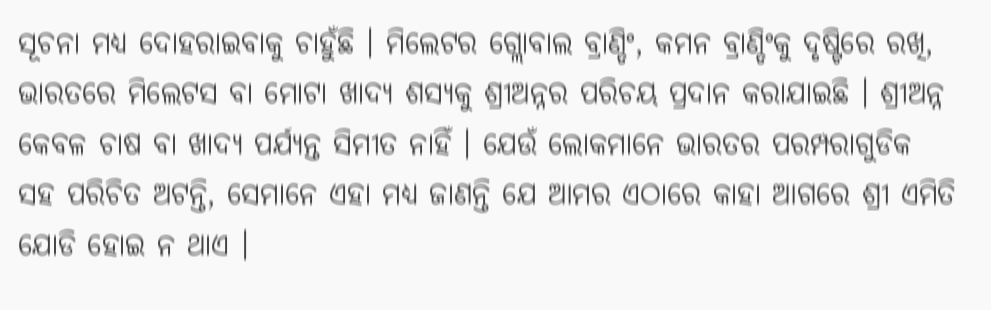ସୂଚନା ମଧ୍ୟ ଦୋହରାଇବାକୁ ଚାହୁଁଛି । ମିଲେଟର ଗ୍ଲୋବାଲ ବ୍ରାଣ୍ଡିଂ, କମନ ବ୍ରାଣ୍ଡିଂକୁ ଦୃଷ୍ଟିରେ ରଖି, ଭାରତରେ ମିଲେଟସ ବା ମୋଟା ଖାଦ୍ୟ ଶସ୍ୟକୁ ଶ୍ରୀଅନ୍ନର ପରିଚୟ ପ୍ରଦାନ କରାଯାଇଛି । ଶ୍ରୀଅନ୍ନ କେବଳ ଚାଷ ବା ଖାଦ୍ୟ ପର୍ଯ୍ୟନ୍ତ ସିମୀତ ନାହିଁ । ଯେଉଁ ଲୋକମାନେ ଭାରତର ପରମ୍ପରାଗୁଡିକ ସହ ପରିଚିତ ଅଟନ୍ତି, ସେମାନେ ଏହା ମଧ୍ୟ ଜାଣନ୍ତି ଯେ ଆମର ଏଠାରେ କାହା ଆଗରେ ଶ୍ରୀ ଏମିତି ଯୋଡି ହୋଇ ନ ଥାଏ ।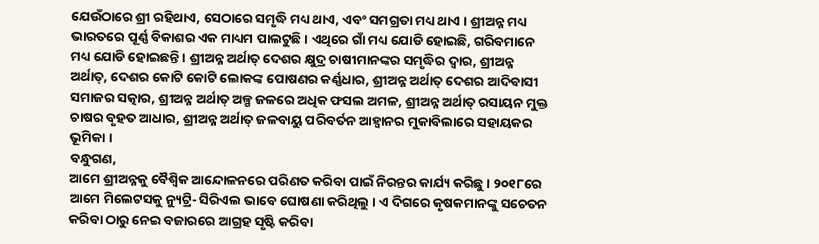ଯେଉଁଠାରେ ଶ୍ରୀ ରହିଥାଏ, ସେଠାରେ ସମୃଦ୍ଧି ମଧ୍ୟ ଥାଏ, ଏବଂ ସମଗ୍ରତା ମଧ୍ୟ ଥାଏ । ଶ୍ରୀଅନ୍ନ ମଧ୍ୟ ଭାରତରେ ପୂର୍ଣ୍ଣ ବିକାଶର ଏକ ମାଧ୍ୟମ ପାଲଟୁଛି । ଏଥିରେ ଗାଁ ମଧ୍ୟ ଯୋଡି ହୋଇଛି, ଗରିବମାନେ ମଧ୍ୟ ଯୋଡି ହୋଇଛନ୍ତି । ଶ୍ରୀଅନ୍ନ ଅର୍ଥାତ୍ ଦେଶର କ୍ଷୁଦ୍ର ଚାଷୀମାନଙ୍କର ସମୃଦ୍ଧିର ଦ୍ୱାର, ଶ୍ରୀଅନ୍ନ ଅର୍ଥାତ୍‌, ଦେଶର କୋଟି କୋଟି ଲୋକଙ୍କ ପୋଷଣର କର୍ଣ୍ଣଧାର, ଶ୍ରୀଅନ୍ନ ଅର୍ଥାତ୍ ଦେଶର ଆଦିବାସୀ ସମାଜର ସତ୍କାର, ଶ୍ରୀଅନ୍ନ ଅର୍ଥାତ୍ ଅଳ୍ପ ଜଳରେ ଅଧିକ ଫସଲ ଅମଳ, ଶ୍ରୀଅନ୍ନ ଅର୍ଥାତ୍ ରସାୟନ ମୁକ୍ତ ଚାଷର ବୃହତ ଆଧାର, ଶ୍ରୀଅନ୍ନ ଅର୍ଥାତ୍ ଜଳବାୟୁ ପରିବର୍ତନ ଆହ୍ୱାନର ମୁକାବିଲାରେ ସହାୟକର ଭୂମିକା ।
ବନ୍ଧୁଗଣ,
ଆମେ ଶ୍ରୀଅନ୍ନକୁ ବୈଶ୍ୱିକ ଆନ୍ଦୋଳନରେ ପରିଣତ କରିବା ପାଇଁ ନିରନ୍ତର କାର୍ଯ୍ୟ କରିଛୁ । ୨୦୧୮ରେ ଆମେ ମିଲେଟସକୁ ନ୍ୟୁଟ୍ରି- ସିରିଏଲ ଭାବେ ଘୋଷଣା କରିଥିଲୁ । ଏ ଦିଗରେ କୃଷକମାନଙ୍କୁ ସଚେତନ କରିବା ଠାରୁ ନେଇ ବଜାରରେ ଆଗ୍ରହ ସୃଷ୍ଟି କରିବା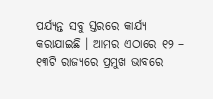ପର୍ଯ୍ୟନ୍ତ ସବୁ ସ୍ତରରେ କାର୍ଯ୍ୟ କରାଯାଇଛି । ଆମର ଏଠାରେ ୧୨ – ୧୩ଟି ରାଜ୍ୟରେ ପ୍ରମୁଖ ଭାବରେ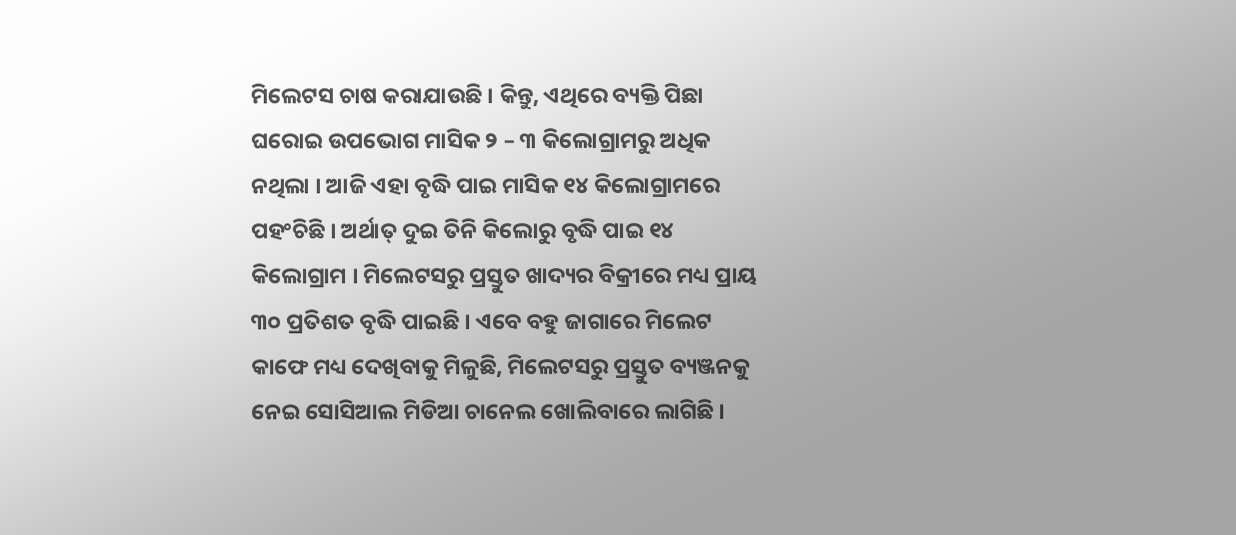ମିଲେଟସ ଚାଷ କରାଯାଉଛି । କିନ୍ତୁ, ଏଥିରେ ବ୍ୟକ୍ତି ପିଛା ଘରୋଇ ଉପଭୋଗ ମାସିକ ୨ – ୩ କିଲୋଗ୍ରାମରୁ ଅଧିକ ନଥିଲା । ଆଜି ଏହା ବୃଦ୍ଧି ପାଇ ମାସିକ ୧୪ କିଲୋଗ୍ରାମରେ ପହଂଚିଛି । ଅର୍ଥାତ୍ ଦୁଇ ତିନି କିଲୋରୁ ବୃଦ୍ଧି ପାଇ ୧୪ କିଲୋଗ୍ରାମ । ମିଲେଟସରୁ ପ୍ରସ୍ତୁତ ଖାଦ୍ୟର ବିକ୍ରୀରେ ମଧ୍ୟ ପ୍ରାୟ ୩୦ ପ୍ରତିଶତ ବୃଦ୍ଧି ପାଇଛି । ଏବେ ବହୁ ଜାଗାରେ ମିଲେଟ କାଫେ ମଧ୍ୟ ଦେଖିବାକୁ ମିଳୁଛି, ମିଲେଟସରୁ ପ୍ରସ୍ତୁତ ବ୍ୟଞ୍ଜନକୁ ନେଇ ସୋସିଆଲ ମିଡିଆ ଚାନେଲ ଖୋଲିବାରେ ଲାଗିଛି ।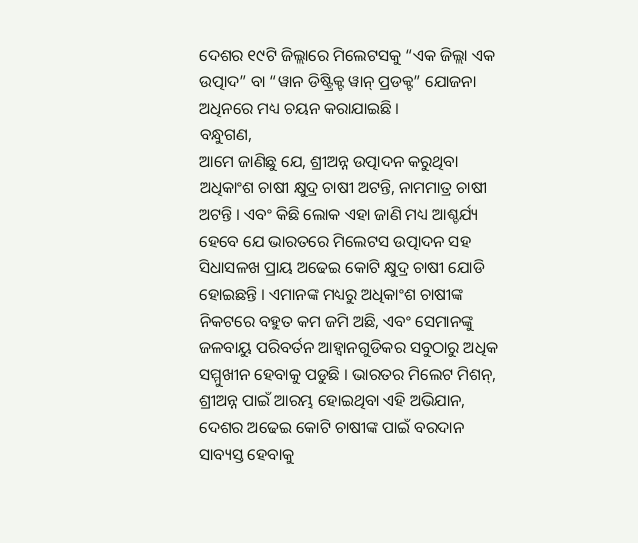ଦେଶର ୧୯ଟି ଜିଲ୍ଲାରେ ମିଲେଟସକୁ “ଏକ ଜିଲ୍ଲା ଏକ ଉତ୍ପାଦ” ବା “ୱାନ ଡିଷ୍ଟ୍ରିକ୍ଟ ୱାନ୍ ପ୍ରଡକ୍ଟ” ଯୋଜନା ଅଧିନରେ ମଧ୍ୟ ଚୟନ କରାଯାଇଛି ।
ବନ୍ଧୁଗଣ,
ଆମେ ଜାଣିଛୁ ଯେ, ଶ୍ରୀଅନ୍ନ ଉତ୍ପାଦନ କରୁଥିବା ଅଧିକାଂଶ ଚାଷୀ କ୍ଷୁଦ୍ର ଚାଷୀ ଅଟନ୍ତି, ନାମମାତ୍ର ଚାଷୀ ଅଟନ୍ତି । ଏବଂ କିଛି ଲୋକ ଏହା ଜାଣି ମଧ୍ୟ ଆଶ୍ଚର୍ଯ୍ୟ ହେବେ ଯେ ଭାରତରେ ମିଲେଟସ ଉତ୍ପାଦନ ସହ ସିଧାସଳଖ ପ୍ରାୟ ଅଢେଇ କୋଟି କ୍ଷୁଦ୍ର ଚାଷୀ ଯୋଡି ହୋଇଛନ୍ତି । ଏମାନଙ୍କ ମଧ୍ୟରୁ ଅଧିକାଂଶ ଚାଷୀଙ୍କ ନିକଟରେ ବହୁତ କମ ଜମି ଅଛି, ଏବଂ ସେମାନଙ୍କୁ ଜଳବାୟୁ ପରିବର୍ତନ ଆହ୍ୱାନଗୁଡିକର ସବୁଠାରୁ ଅଧିକ ସମ୍ମୁଖୀନ ହେବାକୁ ପଡୁଛି । ଭାରତର ମିଲେଟ ମିଶନ୍‌, ଶ୍ରୀଅନ୍ନ ପାଇଁ ଆରମ୍ଭ ହୋଇଥିବା ଏହି ଅଭିଯାନ, ଦେଶର ଅଢେଇ କୋଟି ଚାଷୀଙ୍କ ପାଇଁ ବରଦାନ ସାବ୍ୟସ୍ତ ହେବାକୁ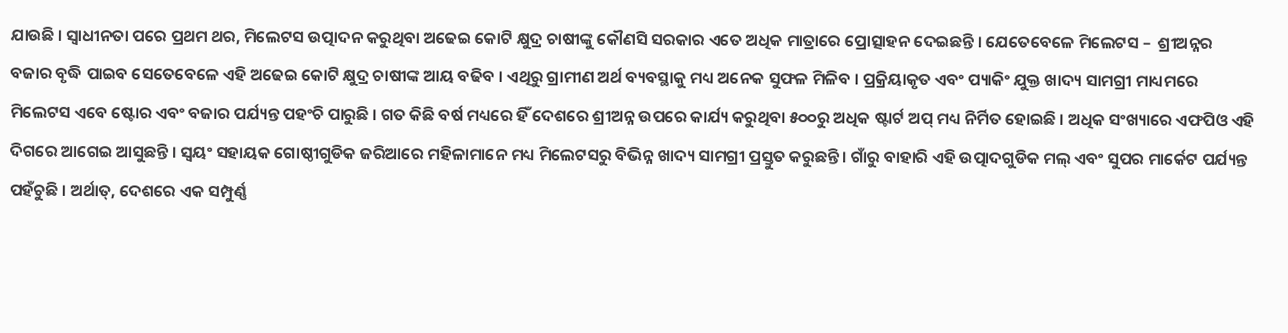ଯାଉଛି । ସ୍ୱାଧୀନତା ପରେ ପ୍ରଥମ ଥର, ମିଲେଟସ ଉତ୍ପାଦନ କରୁଥିବା ଅଢେଇ କୋଟି କ୍ଷୁଦ୍ର ଚାଷୀଙ୍କୁ କୌଣସି ସରକାର ଏତେ ଅଧିକ ମାତ୍ରାରେ ପ୍ରୋତ୍ସାହନ ଦେଇଛନ୍ତି । ଯେତେବେଳେ ମିଲେଟସ –  ଶ୍ରୀଅନ୍ନର ବଜାର ବୃଦ୍ଧି ପାଇବ ସେତେବେଳେ ଏହି ଅଢେଇ କୋଟି କ୍ଷୁଦ୍ର ଚାଷୀଙ୍କ ଆୟ ବଢିବ । ଏଥିରୁ ଗ୍ରାମୀଣ ଅର୍ଥ ବ୍ୟବସ୍ଥାକୁ ମଧ୍ୟ ଅନେକ ସୁଫଳ ମିଳିବ । ପ୍ରକ୍ରିୟାକୃତ ଏବଂ ପ୍ୟାକିଂ ଯୁକ୍ତ ଖାଦ୍ୟ ସାମଗ୍ରୀ ମାଧ୍ୟମରେ ମିଲେଟସ ଏବେ ଷ୍ଟୋର ଏବଂ ବଜାର ପର୍ଯ୍ୟନ୍ତ ପହଂଚି ପାରୁଛି । ଗତ କିଛି ବର୍ଷ ମଧ୍ୟରେ ହିଁ ଦେଶରେ ଶ୍ରୀଅନ୍ନ ଉପରେ କାର୍ଯ୍ୟ କରୁଥିବା ୫୦୦ରୁ ଅଧିକ ଷ୍ଟାର୍ଟ ଅପ୍ ମଧ୍ୟ ନିର୍ମିତ ହୋଇଛି । ଅଧିକ ସଂଖ୍ୟାରେ ଏଫପିଓ ଏହି ଦିଗରେ ଆଗେଇ ଆସୁଛନ୍ତି । ସ୍ୱୟଂ ସହାୟକ ଗୋଷ୍ଠୀଗୁଡିକ ଜରିଆରେ ମହିଳାମାନେ ମଧ୍ୟ ମିଲେଟସରୁ ବିଭିନ୍ନ ଖାଦ୍ୟ ସାମଗ୍ରୀ ପ୍ରସ୍ତୁତ କରୁଛନ୍ତି । ଗାଁରୁ ବାହାରି ଏହି ଉତ୍ପାଦଗୁଡିକ ମଲ୍ ଏବଂ ସୁପର ମାର୍କେଟ ପର୍ଯ୍ୟନ୍ତ ପହଁଚୁଛି । ଅର୍ଥାତ୍‌, ଦେଶରେ ଏକ ସମ୍ପୁର୍ଣ୍ଣ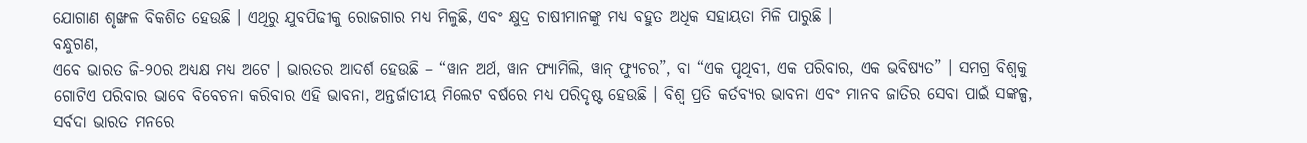ଯୋଗାଣ ଶୃଙ୍ଖଳ ବିକଶିତ ହେଉଛି । ଏଥିରୁ ଯୁବପିଢୀକୁ ରୋଜଗାର ମଧ୍ୟ ମିଳୁଛି, ଏବଂ କ୍ଷୁଦ୍ର ଚାଷୀମାନଙ୍କୁ ମଧ୍ୟ ବହୁତ ଅଧିକ ସହାୟତା ମିଳି ପାରୁଛି ।
ବନ୍ଧୁଗଣ,
ଏବେ ଭାରତ ଜି-୨୦ର ଅଧ୍ୟକ୍ଷ ମଧ୍ୟ ଅଟେ । ଭାରତର ଆଦର୍ଶ ହେଉଛି – “ୱାନ ଅର୍ଥ, ୱାନ ଫ୍ୟାମିଲି, ୱାନ୍ ଫ୍ୟୁଚର”, ବା “ଏକ ପୃଥିବୀ, ଏକ ପରିବାର, ଏକ ଭବିଷ୍ୟତ” । ସମଗ୍ର ବିଶ୍ୱକୁ ଗୋଟିଏ ପରିବାର ଭାବେ ବିବେଚନା କରିବାର ଏହି ଭାବନା, ଅନ୍ତର୍ଜାତୀୟ ମିଲେଟ ବର୍ଷରେ ମଧ୍ୟ ପରିଦୃଷ୍ଟ ହେଉଛି । ବିଶ୍ୱ ପ୍ରତି କର୍ତବ୍ୟର ଭାବନା ଏବଂ ମାନବ ଜାତିର ସେବା ପାଇଁ ସଙ୍କଳ୍ପ, ସର୍ବଦା ଭାରତ ମନରେ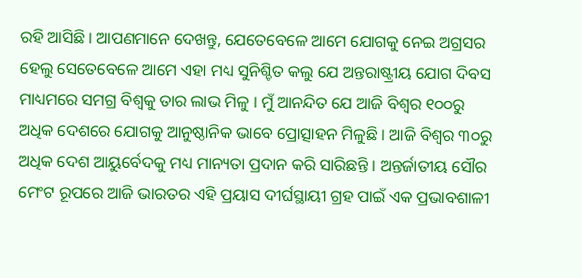ରହି ଆସିଛି । ଆପଣମାନେ ଦେଖନ୍ତୁ, ଯେତେବେଳେ ଆମେ ଯୋଗକୁ ନେଇ ଅଗ୍ରସର ହେଲୁ ସେତେବେଳେ ଆମେ ଏହା ମଧ୍ୟ ସୁନିଶ୍ଚିତ କଲୁ ଯେ ଅନ୍ତରାଷ୍ଟ୍ରୀୟ ଯୋଗ ଦିବସ ମାଧ୍ୟମରେ ସମଗ୍ର ବିଶ୍ୱକୁ ତାର ଲାଭ ମିଳୁ । ମୁଁ ଆନନ୍ଦିତ ଯେ ଆଜି ବିଶ୍ୱର ୧୦୦ରୁ ଅଧିକ ଦେଶରେ ଯୋଗକୁ ଆନୁଷ୍ଠାନିକ ଭାବେ ପ୍ରୋତ୍ସାହନ ମିଳୁଛି । ଆଜି ବିଶ୍ୱର ୩୦ରୁ ଅଧିକ ଦେଶ ଆୟୁର୍ବେଦକୁ ମଧ୍ୟ ମାନ୍ୟତା ପ୍ରଦାନ କରି ସାରିଛନ୍ତି । ଅନ୍ତର୍ଜାତୀୟ ସୌର ମେଂଟ ରୂପରେ ଆଜି ଭାରତର ଏହି ପ୍ରୟାସ ଦୀର୍ଘସ୍ଥାୟୀ ଗ୍ରହ ପାଇଁ ଏକ ପ୍ରଭାବଶାଳୀ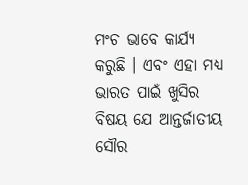ମଂଚ ଭାବେ କାର୍ଯ୍ୟ କରୁଛି । ଏବଂ ଏହା ମଧ୍ୟ ଭାରତ ପାଇଁ ଖୁସିର ବିଷୟ ଯେ ଆନ୍ତର୍ଜାତୀୟ ସୌର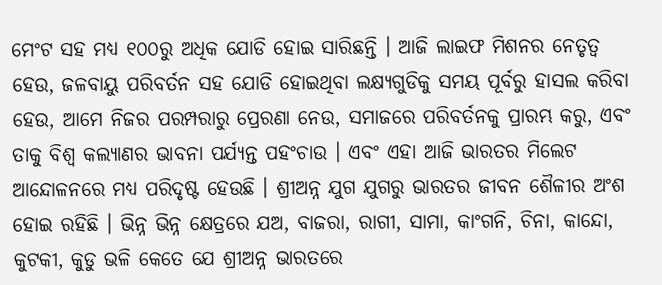ମେଂଟ ସହ ମଧ୍ୟ ୧୦୦ରୁ ଅଧିକ ଯୋଡି ହୋଇ ସାରିଛନ୍ତି । ଆଜି ଲାଇଫ ମିଶନର ନେତୃତ୍ୱ ହେଉ, ଜଳବାୟୁ ପରିବର୍ତନ ସହ ଯୋଡି ହୋଇଥିବା ଲକ୍ଷ୍ୟଗୁଡିକୁ ସମୟ ପୂର୍ବରୁ ହାସଲ କରିବା ହେଉ, ଆମେ ନିଜର ପରମ୍ପରାରୁ ପ୍ରେରଣା ନେଉ, ସମାଜରେ ପରିବର୍ତନକୁ ପ୍ରାରମ୍ଭ କରୁ, ଏବଂ ତାକୁ ବିଶ୍ୱ କଲ୍ୟାଣର ଭାବନା ପର୍ଯ୍ୟନ୍ତ ପହଂଚାଉ । ଏବଂ ଏହା ଆଜି ଭାରତର ମିଲେଟ ଆନ୍ଦୋଳନରେ ମଧ୍ୟ ପରିଦୃଷ୍ଟ ହେଉଛି । ଶ୍ରୀଅନ୍ନ ଯୁଗ ଯୁଗରୁ ଭାରତର ଜୀବନ ଶୈଳୀର ଅଂଶ ହୋଇ ରହିଛି । ଭିନ୍ନ ଭିନ୍ନ କ୍ଷେତ୍ରରେ ଯଅ, ବାଜରା, ରାଗୀ, ସାମା, କାଂଗନି, ଚିନା, କାନ୍ଦୋ, କୁଟକୀ, କୁଡୁ ଭଳି କେତେ ଯେ ଶ୍ରୀଅନ୍ନ ଭାରତରେ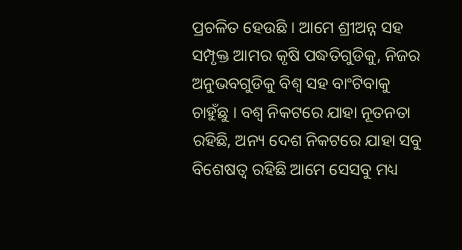ପ୍ରଚଳିତ ହେଉଛି । ଆମେ ଶ୍ରୀଅନ୍ନ ସହ ସମ୍ପୃକ୍ତ ଆମର କୃଷି ପଦ୍ଧତିଗୁଡିକୁ, ନିଜର ଅନୁଭବଗୁଡିକୁ ବିଶ୍ୱ ସହ ବାଂଟିବାକୁ ଚାହୁଁଛୁ । ବଶ୍ୱ ନିକଟରେ ଯାହା ନୂତନତା ରହିଛି, ଅନ୍ୟ ଦେଶ ନିକଟରେ ଯାହା ସବୁ ବିଶେଷତ୍ୱ ରହିଛି ଆମେ ସେସବୁ ମଧ୍ୟ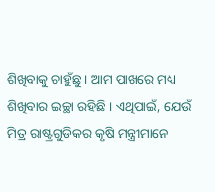ଶିଖିବାକୁ ଚାହୁଁଛୁ । ଆମ ପାଖରେ ମଧ୍ୟ ଶିଖିବାର ଇଚ୍ଛା ରହିଛି । ଏଥିପାଇଁ, ଯେଉଁ ମିତ୍ର ରାଷ୍ଟ୍ରଗୁଡିକର କୃଷି ମନ୍ତ୍ରୀମାନେ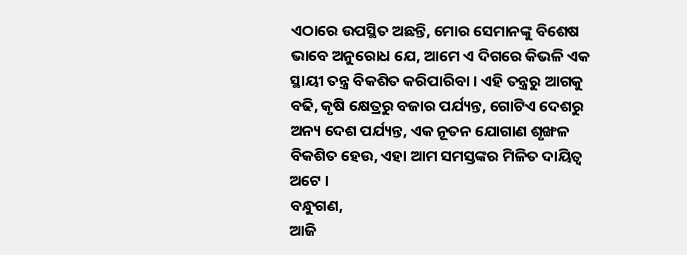ଏଠାରେ ଉପସ୍ଥିତ ଅଛନ୍ତି, ମୋର ସେମାନଙ୍କୁ ବିଶେଷ ଭାବେ ଅନୁରୋଧ ଯେ, ଆମେ ଏ ଦିଗରେ କିଭଳି ଏକ ସ୍ଥାୟୀ ତନ୍ତ୍ର ବିକଶିତ କରିପାରିବା । ଏହି ତନ୍ତ୍ରରୁ ଆଗକୁ ବଢି, କୃଷି କ୍ଷେତ୍ରରୁ ବଜାର ପର୍ଯ୍ୟନ୍ତ, ଗୋଟିଏ ଦେଶରୁ ଅନ୍ୟ ଦେଶ ପର୍ଯ୍ୟନ୍ତ, ଏକ ନୂତନ ଯୋଗାଣ ଶୃଙ୍ଖଳ ବିକଶିତ ହେଉ, ଏହା ଆମ ସମସ୍ତଙ୍କର ମିଳିତ ଦାୟିତ୍ୱ ଅଟେ ।
ବନ୍ଧୁଗଣ,
ଆଜି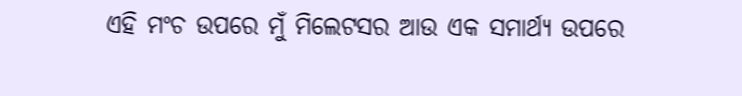ଏହି ମଂଚ ଉପରେ ମୁଁ ମିଲେଟସର ଆଉ ଏକ ସମାର୍ଥ୍ୟ ଉପରେ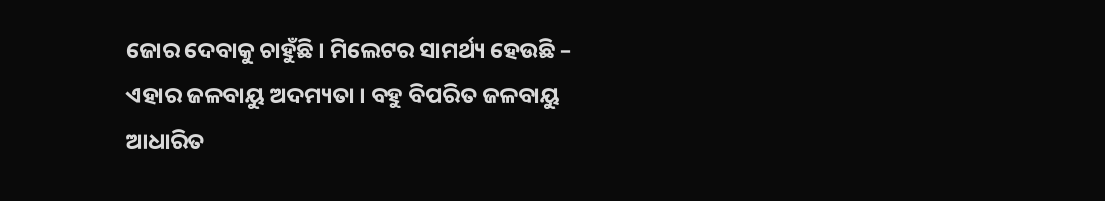ଜୋର ଦେବାକୁ ଚାହୁଁଛି । ମିଲେଟର ସାମର୍ଥ୍ୟ ହେଉଛି – ଏହାର ଜଳବାୟୁ ଅଦମ୍ୟତା । ବହୁ ବିପରିତ ଜଳବାୟୁ ଆଧାରିତ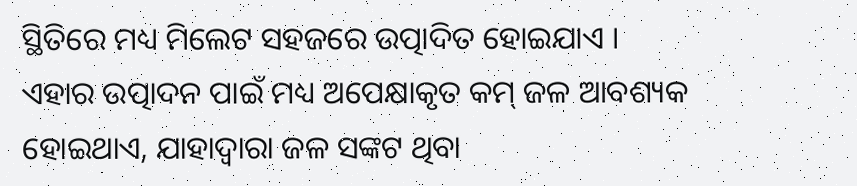ସ୍ଥିତିରେ ମଧ୍ୟ ମିଲେଟ ସହଜରେ ଉତ୍ପାଦିତ ହୋଇଯାଏ । ଏହାର ଉତ୍ପାଦନ ପାଇଁ ମଧ୍ୟ ଅପେକ୍ଷାକୃତ କମ୍ ଜଳ ଆବଶ୍ୟକ ହୋଇଥାଏ, ଯାହାଦ୍ୱାରା ଜଳ ସଙ୍କଟ ଥିବା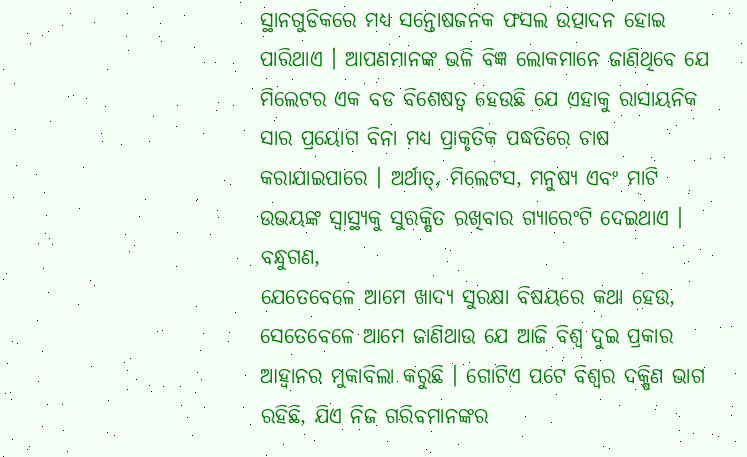ସ୍ଥାନଗୁଡିକରେ ମଧ୍ୟ ସନ୍ତୋଷଜନକ ଫସଲ ଉତ୍ପାଦନ ହୋଇ ପାରିଥାଏ । ଆପଣମାନଙ୍କ ଭଳି ବିଜ୍ଞ ଲୋକମାନେ ଜାଣିଥିବେ ଯେ ମିଲେଟର ଏକ ବଡ ବିଶେଷତ୍ୱ ହେଉଛି ଯେ ଏହାକୁ ରାସାୟନିକ ସାର ପ୍ରୟୋଗ ବିନା ମଧ୍ୟ ପ୍ରାକୃତିକ ପଦ୍ଧତିରେ ଚାଷ କରାଯାଇପାରେ । ଅର୍ଥାତ୍‌, ମିଲେଟସ, ମନୁଷ୍ୟ ଏବଂ ମାଟି ଉଭୟଙ୍କ ସ୍ୱାସ୍ଥ୍ୟକୁ ସୁରକ୍ଷିତ ରଖିବାର ଗ୍ୟାରେଂଟି ଦେଇଥାଏ ।
ବନ୍ଧୁଗଣ,
ଯେତେବେଳେ ଆମେ ଖାଦ୍ୟ ସୁରକ୍ଷା ବିଷୟରେ କଥା ହେଉ, ସେତେବେଳେ ଆମେ ଜାଣିଥାଉ ଯେ ଆଜି ବିଶ୍ୱ ଦୁଇ ପ୍ରକାର ଆହ୍ୱାନର ମୁକାବିଲା କରୁଛି । ଗୋଟିଏ ପଟେ ବିଶ୍ୱର ଦକ୍ଷିଣ ଭାଗ ରହିଛି, ଯିଏ ନିଜ ଗରିବମାନଙ୍କର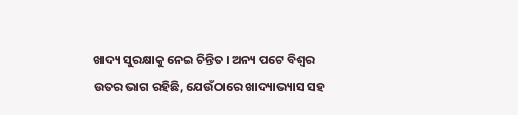ଖାଦ୍ୟ ସୁରକ୍ଷାକୁ ନେଇ ଚିନ୍ତିତ । ଅନ୍ୟ ପଟେ ବିଶ୍ୱର ଉତର ଭାଗ ରହିଛି, ଯେଉଁଠାରେ ଖାଦ୍ୟାଭ୍ୟାସ ସହ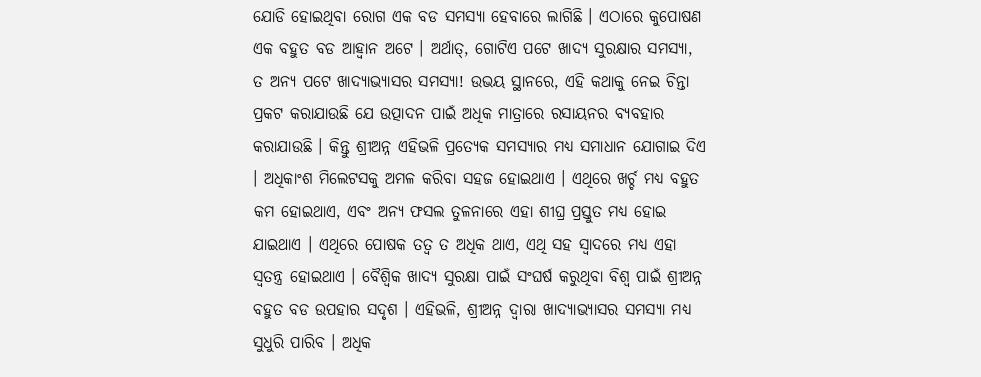ଯୋଡି ହୋଇଥିବା ରୋଗ ଏକ ବଡ ସମସ୍ୟା ହେବାରେ ଲାଗିଛି । ଏଠାରେ କୁପୋଷଣ ଏକ ବହୁତ ବଡ ଆହ୍ୱାନ ଅଟେ । ଅର୍ଥାତ୍‌, ଗୋଟିଏ ପଟେ ଖାଦ୍ୟ ସୁରକ୍ଷାର ସମସ୍ୟା, ତ ଅନ୍ୟ ପଟେ ଖାଦ୍ୟାଭ୍ୟାସର ସମସ୍ୟା! ଉଭୟ ସ୍ଥାନରେ, ଏହି କଥାକୁ ନେଇ ଚିନ୍ତା ପ୍ରକଟ କରାଯାଉଛି ଯେ ଉତ୍ପାଦନ ପାଇଁ ଅଧିକ ମାତ୍ରାରେ ରସାୟନର ବ୍ୟବହାର କରାଯାଉଛି । କିନ୍ତୁ ଶ୍ରୀଅନ୍ନ ଏହିଭଳି ପ୍ରତ୍ୟେକ ସମସ୍ୟାର ମଧ୍ୟ ସମାଧାନ ଯୋଗାଇ ଦିଏ । ଅଧିକାଂଶ ମିଲେଟସକୁ ଅମଳ କରିବା ସହଜ ହୋଇଥାଏ । ଏଥିରେ ଖର୍ଚ୍ଚ ମଧ୍ୟ ବହୁତ କମ ହୋଇଥାଏ, ଏବଂ ଅନ୍ୟ ଫସଲ ତୁଳନାରେ ଏହା ଶୀଘ୍ର ପ୍ରସ୍ତୁତ ମଧ୍ୟ ହୋଇ ଯାଇଥାଏ । ଏଥିରେ ପୋଷକ ତତ୍ୱ ତ ଅଧିକ ଥାଏ, ଏଥି ସହ ସ୍ୱାଦରେ ମଧ୍ୟ ଏହା ସ୍ୱତନ୍ତ୍ର ହୋଇଥାଏ । ବୈଶ୍ୱିକ ଖାଦ୍ୟ ସୁରକ୍ଷା ପାଇଁ ସଂଘର୍ଷ କରୁଥିବା ବିଶ୍ୱ ପାଇଁ ଶ୍ରୀଅନ୍ନ ବହୁତ ବଡ ଉପହାର ସଦୃଶ । ଏହିଭଳି, ଶ୍ରୀଅନ୍ନ ଦ୍ୱାରା ଖାଦ୍ୟାଭ୍ୟାସର ସମସ୍ୟା ମଧ୍ୟ ସୁଧୁରି ପାରିବ । ଅଧିକ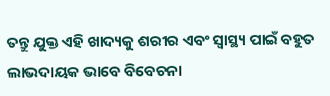ତନ୍ତୁ ଯୁକ୍ତ ଏହି ଖାଦ୍ୟକୁ ଶରୀର ଏବଂ ସ୍ୱାସ୍ଥ୍ୟ ପାଇଁ ବହୁତ ଲାଭଦାୟକ ଭାବେ ବିବେଚନା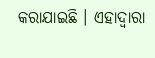କରାଯାଇଛି । ଏହାଦ୍ୱାରା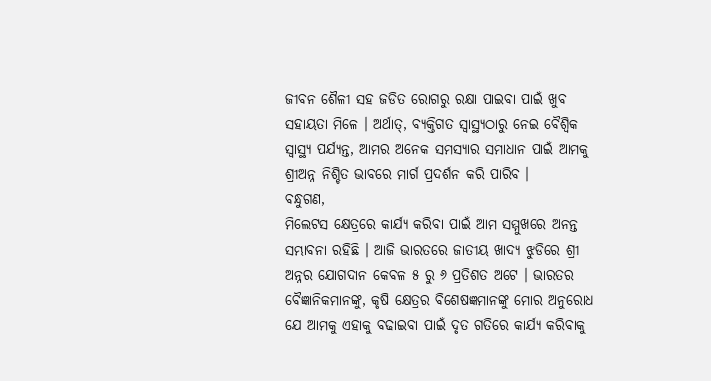ଜୀବନ ଶୈଳୀ ସହ ଜଡିତ ରୋଗରୁ ରକ୍ଷା ପାଇବା ପାଇଁ ଖୁବ ସହାୟତା ମିଳେ । ଅର୍ଥାତ୍‌, ବ୍ୟକ୍ତିଗତ ସ୍ୱାସ୍ଥ୍ୟଠାରୁ ନେଇ ବୈଶ୍ୱିକ ସ୍ୱାସ୍ଥ୍ୟ ପର୍ଯ୍ୟନ୍ତ, ଆମର ଅନେକ ସମସ୍ୟାର ସମାଧାନ ପାଇଁ ଆମକୁ ଶ୍ରୀଅନ୍ନ ନିଶ୍ଚିତ ଭାବରେ ମାର୍ଗ ପ୍ରଦର୍ଶନ କରି ପାରିବ ।
ବନ୍ଧୁଗଣ,
ମିଲେଟସ କ୍ଷେତ୍ରରେ କାର୍ଯ୍ୟ କରିବା ପାଇଁ ଆମ ସମ୍ମୁଖରେ ଅନନ୍ତ ସମ୍ଭାବନା ରହିଛି । ଆଜି ଭାରତରେ ଜାତୀୟ ଖାଦ୍ୟ ଝୁଡିରେ ଶ୍ରୀ ଅନ୍ନର ଯୋଗଦାନ କେବଳ ୫ ରୁ ୬ ପ୍ରତିଶତ ଅଟେ । ଭାରତର ବୈଜ୍ଞାନିକମାନଙ୍କୁ, କୃଷି କ୍ଷେତ୍ରର ବିଶେଷଜ୍ଞମାନଙ୍କୁ ମୋର ଅନୁରୋଧ ଯେ ଆମକୁ ଏହାକୁ ବଢାଇବା ପାଇଁ ଦୃତ ଗତିରେ କାର୍ଯ୍ୟ କରିବାକୁ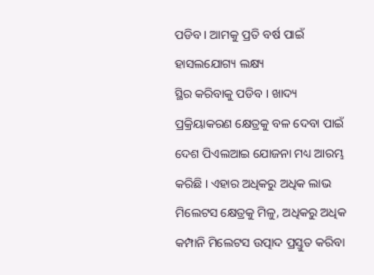ପଡିବ । ଆମକୁ ପ୍ରତି ବର୍ଷ ପାଇଁ ହାସଲଯୋଗ୍ୟ ଲକ୍ଷ୍ୟ
ସ୍ଥିର କରିବାକୁ ପଡିବ । ଖାଦ୍ୟ ପ୍ରକ୍ରିୟାକରଣ କ୍ଷେତ୍ରକୁ ବଳ ଦେବା ପାଇଁ ଦେଶ ପିଏଲଆଇ ଯୋଜନା ମଧ୍ୟ ଆରମ୍ଭ କରିଛି । ଏହାର ଅଧିକରୁ ଅଧିକ ଲାଭ ମିଲେଟସ କ୍ଷେତ୍ରକୁ ମିଳୁ, ଅଧିକରୁ ଅଧିକ କମ୍ପାନି ମିଲେଟସ ଉତ୍ପାଦ ପ୍ରସ୍ତୁତ କରିବା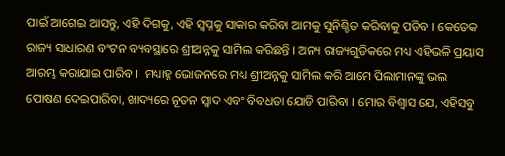ପାଇଁ ଆଗେଇ ଆସନ୍ତୁ, ଏହି ଦିଗକୁ, ଏହି ସ୍ୱପ୍ନକୁ ସାକାର କରିବା ଆମକୁ ସୁନିଶ୍ଚିତ କରିବାକୁ ପଡିବ । କେତେକ ରାଜ୍ୟ ସାଧାରଣ ବଂଟନ ବ୍ୟବସ୍ଥାରେ ଶ୍ରୀଅନ୍ନକୁ ସାମିଲ କରିଛନ୍ତି । ଅନ୍ୟ ରାଜ୍ୟଗୁଡିକରେ ମଧ୍ୟ ଏହିଭଳି ପ୍ରୟାସ ଆରମ୍ଭ କରାଯାଇ ପାରିବ ।  ମଧ୍ୟାହ୍ନ ଭୋଜନରେ ମଧ୍ୟ ଶ୍ରୀଅନ୍ନକୁ ସାମିଲ କରି ଆମେ ପିଲାମାନଙ୍କୁ ଭଲ ପୋଷଣ ଦେଇପାରିବା, ଖାଦ୍ୟରେ ନୂତନ ସ୍ୱାଦ ଏବଂ ବିବଧତା ଯୋଡି ପାରିବା । ମୋର ବିଶ୍ୱାସ ଯେ, ଏହିସବୁ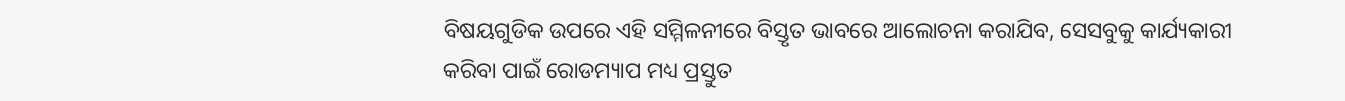ବିଷୟଗୁଡିକ ଉପରେ ଏହି ସମ୍ମିଳନୀରେ ବିସ୍ତୃତ ଭାବରେ ଆଲୋଚନା କରାଯିବ, ସେସବୁକୁ କାର୍ଯ୍ୟକାରୀ କରିବା ପାଇଁ ରୋଡମ୍ୟାପ ମଧ୍ୟ ପ୍ରସ୍ତୁତ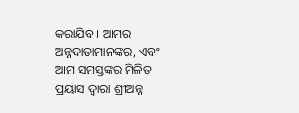କରାଯିବ । ଆମର ଅନ୍ନଦାତାମାନଙ୍କର, ଏବଂ ଆମ ସମସ୍ତଙ୍କର ମିଳିତ ପ୍ରୟାସ ଦ୍ୱାରା ଶ୍ରୀଅନ୍ନ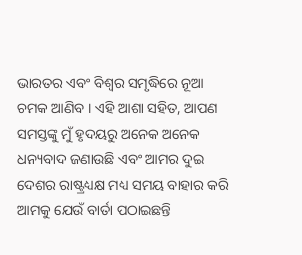ଭାରତର ଏବଂ ବିଶ୍ୱର ସମୃଦ୍ଧିରେ ନୂଆ ଚମକ ଆଣିବ । ଏହି ଆଶା ସହିତ, ଆପଣ ସମସ୍ତଙ୍କୁ ମୁଁ ହୃଦୟରୁ ଅନେକ ଅନେକ ଧନ୍ୟବାଦ ଜଣାଉଛି ଏବଂ ଆମର ଦୁଇ ଦେଶର ରାଷ୍ଟ୍ରଧ୍ୟକ୍ଷ ମଧ୍ୟ ସମୟ ବାହାର କରି ଆମକୁ ଯେଉଁ ବାର୍ତା ପଠାଇଛନ୍ତି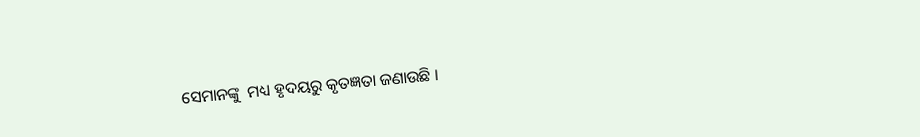ସେମାନଙ୍କୁ  ମଧ୍ୟ ହୃଦୟରୁ କୃତଜ୍ଞତା ଜଣାଉଛି ।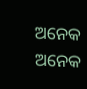ଅନେକ ଅନେକ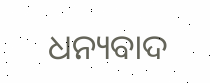ଧନ୍ୟବାଦ